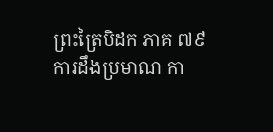ព្រះត្រៃបិដក ភាគ ៧៩
ការដឹងប្រមាណ កា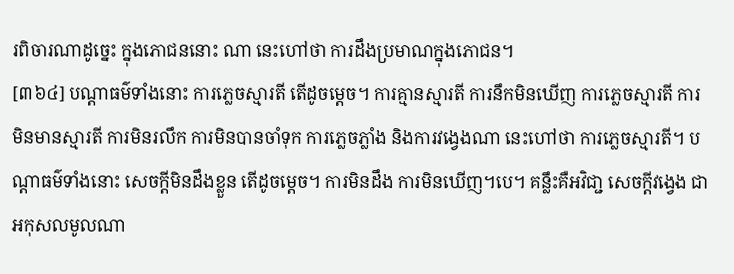រពិចារណាដូច្នេះ ក្នុងភោជននោះ ណា នេះហៅថា ការដឹងប្រមាណក្នុងភោជន។
[៣៦៤] បណ្តាធម៌ទាំងនោះ ការភ្លេចស្មារតី តើដូចម្តេច។ ការគ្មានស្មារតី ការនឹកមិនឃើញ ការភ្លេចស្មារតី ការមិនមានស្មារតី ការមិនរលឹក ការមិនបានចាំទុក ការភ្លេចភ្លាំង និងការវង្វេងណា នេះហៅថា ការភ្លេចស្មារតី។ បណ្តាធម៌ទាំងនោះ សេចក្តីមិនដឹងខ្លួន តើដូចម្តេច។ ការមិនដឹង ការមិនឃើញ។បេ។ គន្លឹះគឺអវិជា្ជ សេចក្តីវង្វេង ជាអកុសលមូលណា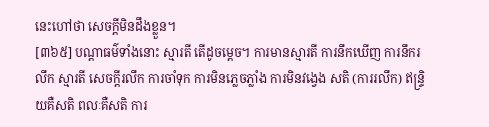នេះហៅថា សេចក្តីមិនដឹងខ្លួន។
[៣៦៥] បណ្តាធម៌ទាំងនោះ ស្មារតី តើដូចម្តេច។ ការមានស្មារតី ការនឹកឃើញ ការនឹករលឹក ស្មារតី សេចក្តីរលឹក ការចាំទុក ការមិនភ្លេចភ្លាំង ការមិនវង្វេង សតិ (ការរលឹក) ឥន្រ្ទិយគឺសតិ ពលៈគឺសតិ ការ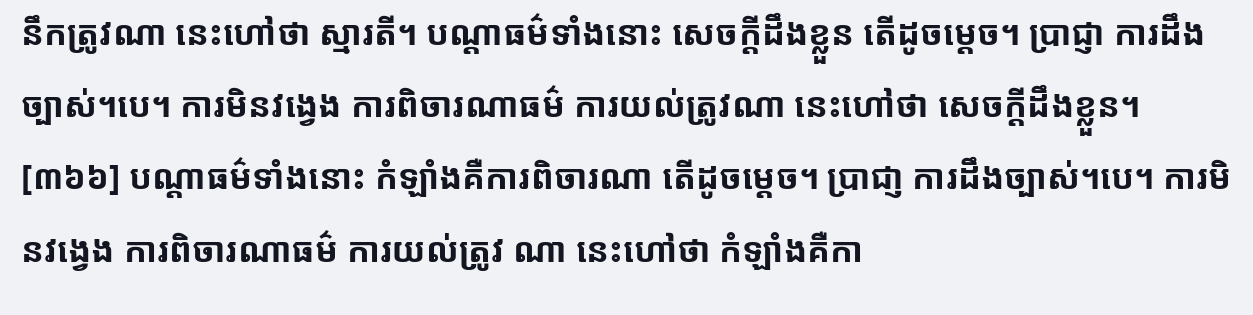នឹកត្រូវណា នេះហៅថា ស្មារតី។ បណ្តាធម៌ទាំងនោះ សេចក្តីដឹងខ្លួន តើដូចម្តេច។ ប្រាជ្ញា ការដឹងច្បាស់។បេ។ ការមិនវង្វេង ការពិចារណាធម៌ ការយល់ត្រូវណា នេះហៅថា សេចក្តីដឹងខ្លួន។
[៣៦៦] បណ្តាធម៌ទាំងនោះ កំឡាំងគឺការពិចារណា តើដូចម្តេច។ ប្រាជា្ញ ការដឹងច្បាស់។បេ។ ការមិនវង្វេង ការពិចារណាធម៌ ការយល់ត្រូវ ណា នេះហៅថា កំឡាំងគឺកា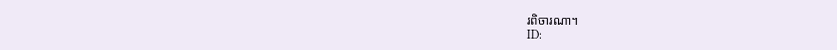រពិចារណា។
ID: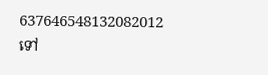637646548132082012
ទៅ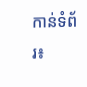កាន់ទំព័រ៖